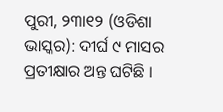ପୁରୀ, ୨୩ା୧୨ (ଓଡିଶା ଭାସ୍କର): ଦୀର୍ଘ ୯ ମାସର ପ୍ରତୀକ୍ଷାର ଅନ୍ତ ଘଟିଛି ।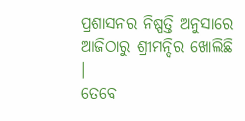ପ୍ରଶାସନର ନିଷ୍ପତ୍ତି ଅନୁସାରେ ଆଜିଠାରୁ ଶ୍ରୀମନ୍ଦିର ଖୋଲିଛି ।
ତେବେ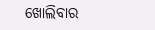ଖୋଲିବାର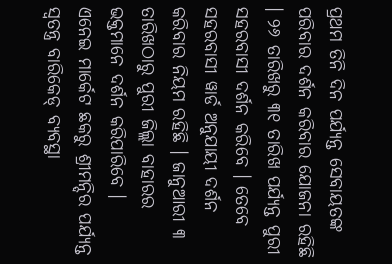ପ୍ରଥମ ତିନି ଦିନ ପର୍ଯ୍ୟନ୍ତ ସେବାୟତଙ୍କ ପରିବାର ଦର୍ଶନ କରିବାର ଯୋଜନା ରହିଛି । ୨୬ ତାରିଖରୁ ୩୧ ତାରିଖ ପର୍ଯ୍ୟନ୍ତ ପୁରୀ ସହରବାସୀ ଦର୍ଶନ କରିବେ । ତେବେ ସହରବାସୀ ୱାର୍ଡ ଅନୁଯାୟୀ ଦର୍ଶନ କରିବାର ନିୟମ ରହିଛି । ଜାନୁଆରୀ ୩ ତାରିଖଠାରୁ ପୁରୀ ଜିଲ୍ଲା ବାହାରର ଭକ୍ତମାନେ ଦର୍ଶନ କରିପାରିବେ ।
ଏନେଇ ମାର୍କେଟ ଛକରୁ ଶ୍ରୀମନ୍ଦିର ପର୍ଯ୍ୟନ୍ତ ସ୍ୱତନ୍ତ୍ର ବାରିକେଡ୍ ବ୍ୟବସ୍ଥା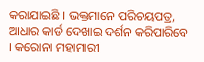କରାଯାଇଛି । ଭକ୍ତମାନେ ପରିଚୟପତ୍ର, ଆଧାର କାର୍ଡ ଦେଖାଇ ଦର୍ଶନ କରିପାରିବେ । କରୋନା ମହାମାରୀ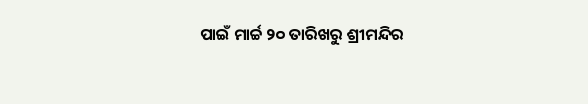ପାଇଁ ମାର୍ଚ୍ଚ ୨୦ ତାରିଖରୁ ଶ୍ରୀମନ୍ଦିର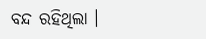ବନ୍ଦ ରହିଥିଲା ।